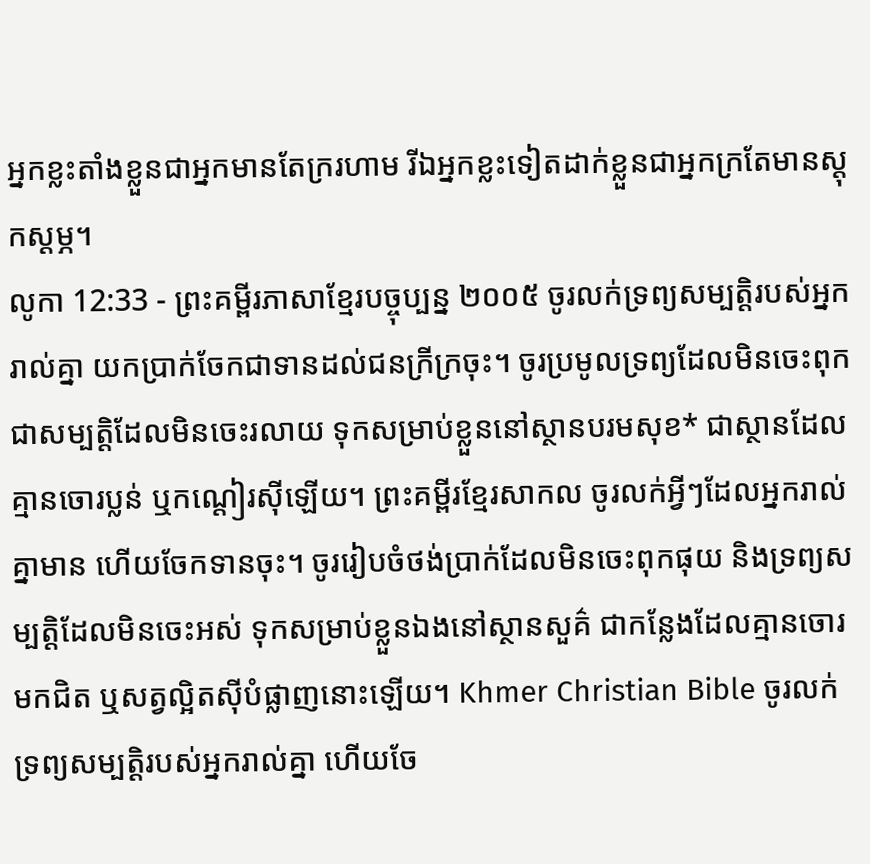អ្នកខ្លះតាំងខ្លួនជាអ្នកមានតែក្ររហាម រីឯអ្នកខ្លះទៀតដាក់ខ្លួនជាអ្នកក្រតែមានស្ដុកស្ដម្ភ។
លូកា 12:33 - ព្រះគម្ពីរភាសាខ្មែរបច្ចុប្បន្ន ២០០៥ ចូរលក់ទ្រព្យសម្បត្តិរបស់អ្នករាល់គ្នា យកប្រាក់ចែកជាទានដល់ជនក្រីក្រចុះ។ ចូរប្រមូលទ្រព្យដែលមិនចេះពុក ជាសម្បត្តិដែលមិនចេះរលាយ ទុកសម្រាប់ខ្លួននៅស្ថានបរមសុខ* ជាស្ថានដែលគ្មានចោរប្លន់ ឬកណ្ដៀរស៊ីឡើយ។ ព្រះគម្ពីរខ្មែរសាកល ចូរលក់អ្វីៗដែលអ្នករាល់គ្នាមាន ហើយចែកទានចុះ។ ចូររៀបចំថង់ប្រាក់ដែលមិនចេះពុកផុយ និងទ្រព្យសម្បត្តិដែលមិនចេះអស់ ទុកសម្រាប់ខ្លួនឯងនៅស្ថានសួគ៌ ជាកន្លែងដែលគ្មានចោរមកជិត ឬសត្វល្អិតស៊ីបំផ្លាញនោះឡើយ។ Khmer Christian Bible ចូរលក់ទ្រព្យសម្បត្ដិរបស់អ្នករាល់គ្នា ហើយចែ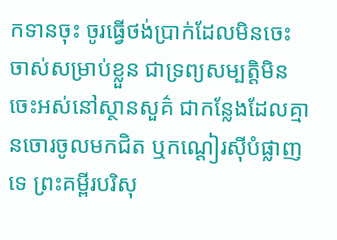កទានចុះ ចូរធ្វើថង់ប្រាក់ដែលមិនចេះចាស់សម្រាប់ខ្លួន ជាទ្រព្យសម្បត្ដិមិនចេះអស់នៅស្ថានសួគ៌ ជាកន្លែងដែលគ្មានចោរចូលមកជិត ឬកណ្ដៀរស៊ីបំផ្លាញទេ ព្រះគម្ពីរបរិសុ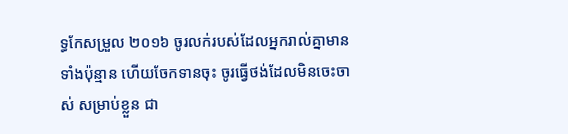ទ្ធកែសម្រួល ២០១៦ ចូរលក់របស់ដែលអ្នករាល់គ្នាមានទាំងប៉ុន្មាន ហើយចែកទានចុះ ចូរធ្វើថង់ដែលមិនចេះចាស់ សម្រាប់ខ្លួន ជា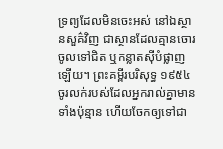ទ្រព្យដែលមិនចេះអស់ នៅឯស្ថានសួគ៌វិញ ជាស្ថានដែលគ្មានចោរចូលទៅជិត ឬកន្លាតស៊ីបំផ្លាញឡើយ។ ព្រះគម្ពីរបរិសុទ្ធ ១៩៥៤ ចូរលក់របស់ដែលអ្នករាល់គ្នាមានទាំងប៉ុន្មាន ហើយចែកឲ្យទៅជា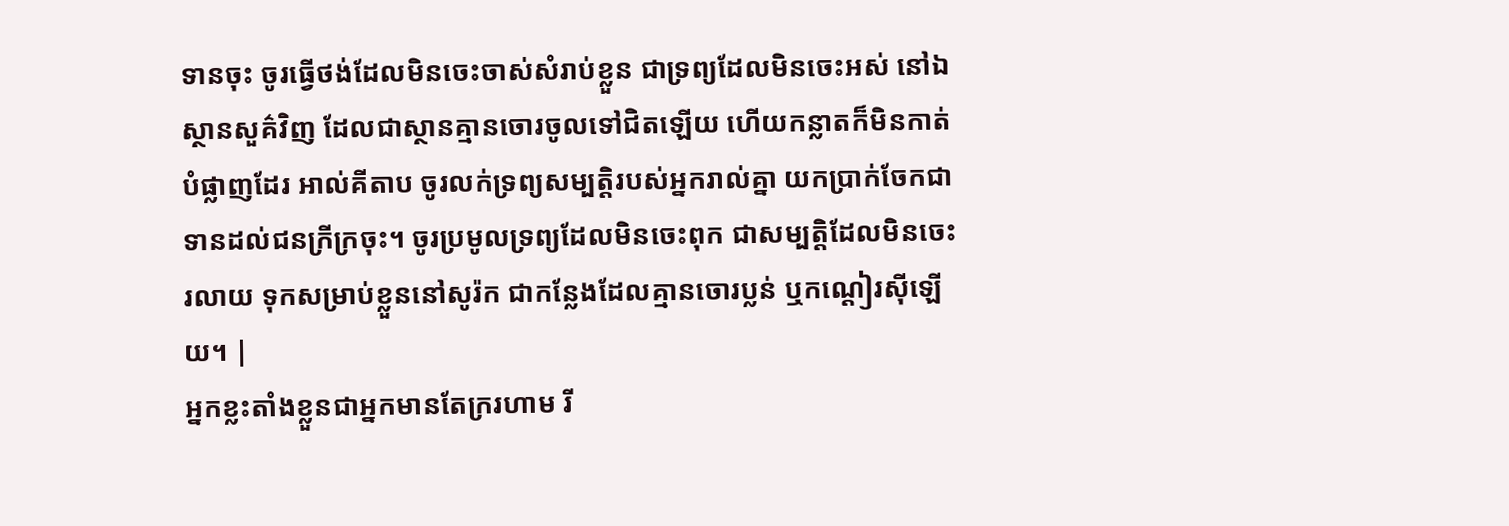ទានចុះ ចូរធ្វើថង់ដែលមិនចេះចាស់សំរាប់ខ្លួន ជាទ្រព្យដែលមិនចេះអស់ នៅឯស្ថានសួគ៌វិញ ដែលជាស្ថានគ្មានចោរចូលទៅជិតឡើយ ហើយកន្លាតក៏មិនកាត់បំផ្លាញដែរ អាល់គីតាប ចូរលក់ទ្រព្យសម្បត្តិរបស់អ្នករាល់គ្នា យកប្រាក់ចែកជាទានដល់ជនក្រីក្រចុះ។ ចូរប្រមូលទ្រព្យដែលមិនចេះពុក ជាសម្បត្តិដែលមិនចេះរលាយ ទុកសម្រាប់ខ្លួននៅសូរ៉ក ជាកន្លែងដែលគ្មានចោរប្លន់ ឬកណ្ដៀរស៊ីឡើយ។ |
អ្នកខ្លះតាំងខ្លួនជាអ្នកមានតែក្ររហាម រី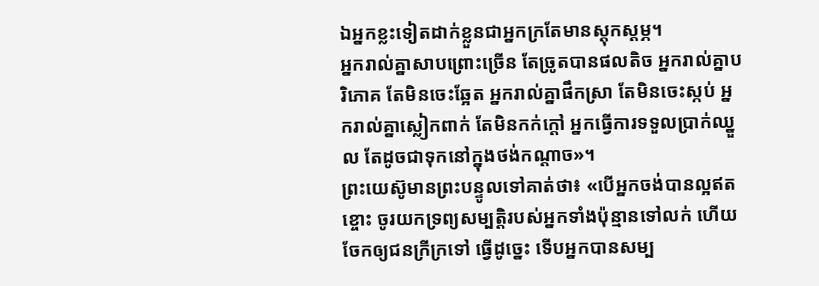ឯអ្នកខ្លះទៀតដាក់ខ្លួនជាអ្នកក្រតែមានស្ដុកស្ដម្ភ។
អ្នករាល់គ្នាសាបព្រោះច្រើន តែច្រូតបានផលតិច អ្នករាល់គ្នាបរិភោគ តែមិនចេះឆ្អែត អ្នករាល់គ្នាផឹកស្រា តែមិនចេះស្កប់ អ្នករាល់គ្នាស្លៀកពាក់ តែមិនកក់ក្ដៅ អ្នកធ្វើការទទួលប្រាក់ឈ្នួល តែដូចជាទុកនៅក្នុងថង់កណ្ដាច»។
ព្រះយេស៊ូមានព្រះបន្ទូលទៅគាត់ថា៖ «បើអ្នកចង់បានល្អឥតខ្ចោះ ចូរយកទ្រព្យសម្បត្តិរបស់អ្នកទាំងប៉ុន្មានទៅលក់ ហើយចែកឲ្យជនក្រីក្រទៅ ធ្វើដូច្នេះ ទើបអ្នកបានសម្ប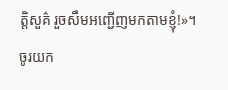ត្តិសួគ៌ រួចសឹមអញ្ជើញមកតាមខ្ញុំ!»។
ចូរយក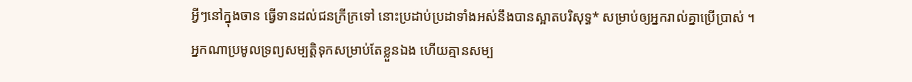អ្វីៗនៅក្នុងចាន ធ្វើទានដល់ជនក្រីក្រទៅ នោះប្រដាប់ប្រដាទាំងអស់នឹងបានស្អាតបរិសុទ្ធ* សម្រាប់ឲ្យអ្នករាល់គ្នាប្រើប្រាស់ ។
អ្នកណាប្រមូលទ្រព្យសម្បត្តិទុកសម្រាប់តែខ្លួនឯង ហើយគ្មានសម្ប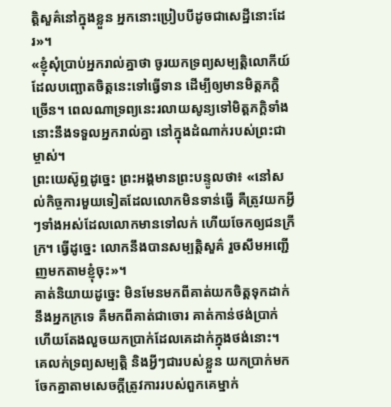ត្តិសួគ៌នៅក្នុងខ្លួន អ្នកនោះប្រៀបបីដូចជាសេដ្ឋីនោះដែរ»។
«ខ្ញុំសុំប្រាប់អ្នករាល់គ្នាថា ចូរយកទ្រព្យសម្បត្តិលោកីយ៍ដែលបញ្ឆោតចិត្តនេះទៅធ្វើទាន ដើម្បីឲ្យមានមិត្តភក្ដិច្រើន។ ពេលណាទ្រព្យនេះរលាយសូន្យទៅមិត្តភក្ដិទាំងនោះនឹងទទួលអ្នករាល់គ្នា នៅក្នុងដំណាក់របស់ព្រះជាម្ចាស់។
ព្រះយេស៊ូឮដូច្នេះ ព្រះអង្គមានព្រះបន្ទូលថា៖ «នៅសល់កិច្ចការមួយទៀតដែលលោកមិនទាន់ធ្វើ គឺត្រូវយកអ្វីៗទាំងអស់ដែលលោកមានទៅលក់ ហើយចែកឲ្យជនក្រីក្រ។ ធ្វើដូច្នេះ លោកនឹងបានសម្បត្តិសួគ៌ រួចសឹមអញ្ជើញមកតាមខ្ញុំចុះ»។
គាត់និយាយដូច្នេះ មិនមែនមកពីគាត់យកចិត្តទុកដាក់នឹងអ្នកក្រទេ គឺមកពីគាត់ជាចោរ គាត់កាន់ថង់ប្រាក់ ហើយតែងលួចយកប្រាក់ដែលគេដាក់ក្នុងថង់នោះ។
គេលក់ទ្រព្យសម្បត្តិ និងអ្វីៗជារបស់ខ្លួន យកប្រាក់មកចែកគ្នាតាមសេចក្ដីត្រូវការរបស់ពួកគេម្នាក់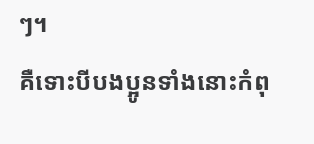ៗ។
គឺទោះបីបងប្អូនទាំងនោះកំពុ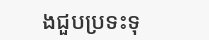ងជួបប្រទះទុ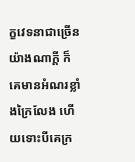ក្ខវេទនាជាច្រើនយ៉ាងណាក្ដី ក៏គេមានអំណរខ្លាំងក្រៃលែង ហើយទោះបីគេក្រ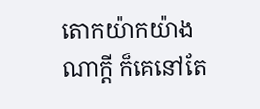តោកយ៉ាកយ៉ាងណាក្ដី ក៏គេនៅតែ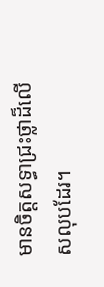មានចិត្តសទ្ធាជ្រះថ្លាដ៏លើសលុបដែរ។